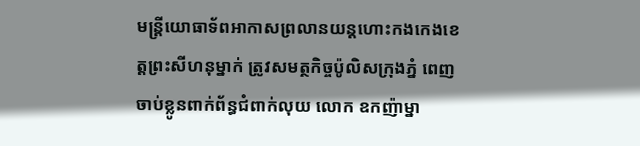មន្រ្តីយោធាទ័ពអាកាសព្រលានយន្តហោះកងកេងខេត្តព្រះសីហនុម្នាក់ ត្រូវសមត្ថកិច្ចប៉ូលិសក្រុងភ្នំ ពេញចាប់ខ្លូនពាក់ព័ន្ធជំពាក់លុយ លោក ឧកញ៉ាម្នា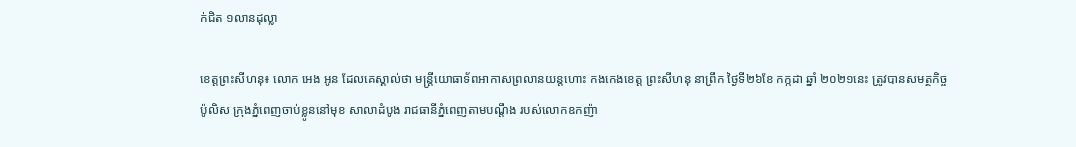ក់ជិត ១លានដុល្លា

ខេត្តព្រះសីហនុ៖ លោក អេង អូន ដែលគេស្គាល់ថា មន្រ្តីយោធាទ័ពអាកាសព្រលានយន្តហោះ កងកេងខេត្ត ព្រះសីហនុ នាព្រឹក ថ្ងៃទី២៦ខែ កក្កដា ឆ្នាំ ២០២១នេះ ត្រូវបានសមត្ថកិច្ច ប៉ូលិស ក្រុងភ្នំពេញចាប់ខ្លូននៅមុខ សាលាដំបូង រាជធានីភ្នំពេញតាមបណ្តឹង របស់លោកឧកញ៉ា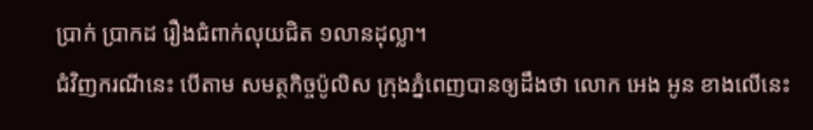ប្រាក់ ប្រាកដ រឿងជំពាក់លុយជិត ១លានដុល្លា។
ជំវិញករណីនេះ បើតាម សមត្ថកិច្ចប៉ូលិស ក្រុងភ្នំពេញបានឲ្យដឹងថា លោក អេង អូន ខាងលើនេះ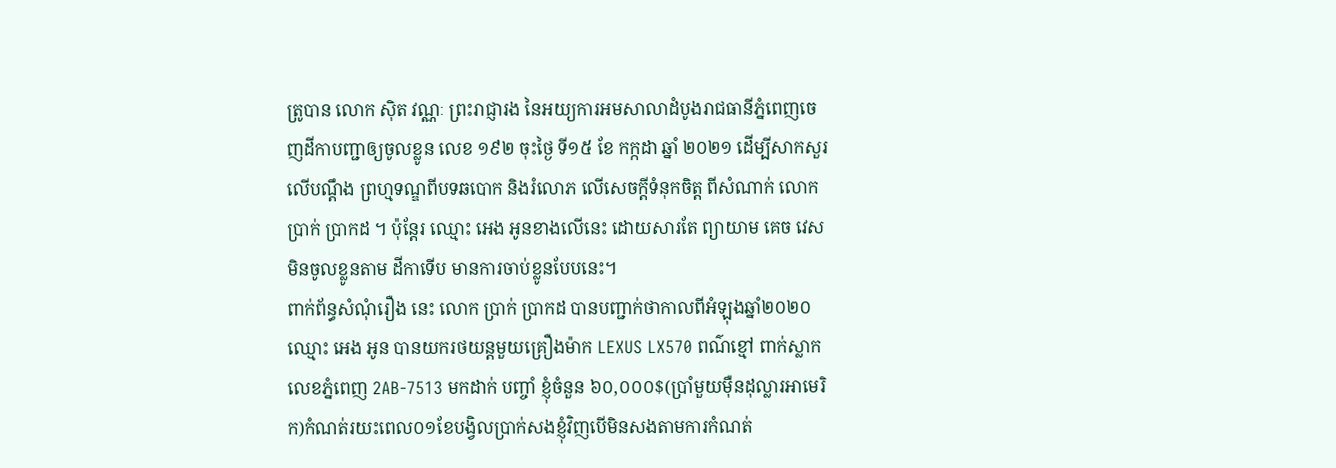ត្រូបាន លោក ស៊ិត វណ្ណៈ ព្រះរាជ្ញារង នៃអយ្យការអមសាលាដំបូងរាជធានីភ្នំពេញចេញដីកាបញ្ជាឲ្យចូលខ្លូន លេខ ១៩២ ចុះថ្ងៃ ទី១៥ ខែ កក្កដា ឆ្នាំ ២០២១ ដើម្បីសាកសួរ លើបណ្តឹង ព្រហ្មទណ្ឌពីបទឆបោក និងរំលោភ លើសេចក្តីទំនុកចិត្ត ពីសំណាក់ លោក ប្រាក់ ប្រាកដ ។ ប៉ុន្តែរ ឈ្មោះ អេង អូនខាងលើនេះ ដោយសារតែ ព្យាយាម គេច វេស មិនចូលខ្លូនតាម ដីកាទើប មានការចាប់ខ្លូនបែបនេះ។
ពាក់ព័ន្ធសំណុំរឿង នេះ លោក ប្រាក់ ប្រាកដ បានបញ្ជាក់ថាកាលពីអំឡុងឆ្នាំ២០២០ឈ្មោះ អេង អូន បានយករថយន្តមួយគ្រឿងម៉ាក LEXUS LX570 ពណ៌ខ្មៅ ពាក់ស្លាកលេខភ្នំពេញ 2AB-7513 មកដាក់ បញ្ចាំ ខ្ញុំចំនួន ៦០,០០០$(ប្រាំមួយម៉ឺនដុល្លារអាមេរិក)កំណត់រយះពេល០១ខែបង្វិលប្រាក់សងខ្ញុំវិញបើមិនសងតាមការកំណត់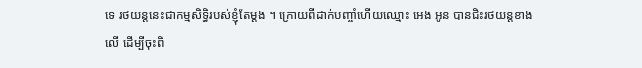ទេ រថយន្តនេះជាកម្មសិទ្ធិរបស់ខ្ញុំតែម្តង ។ ក្រោយពីដាក់បញ្ចាំហើយឈ្មោះ អេង អូន បានជិះរថយន្តខាង លើ ដើម្បីចុះពិ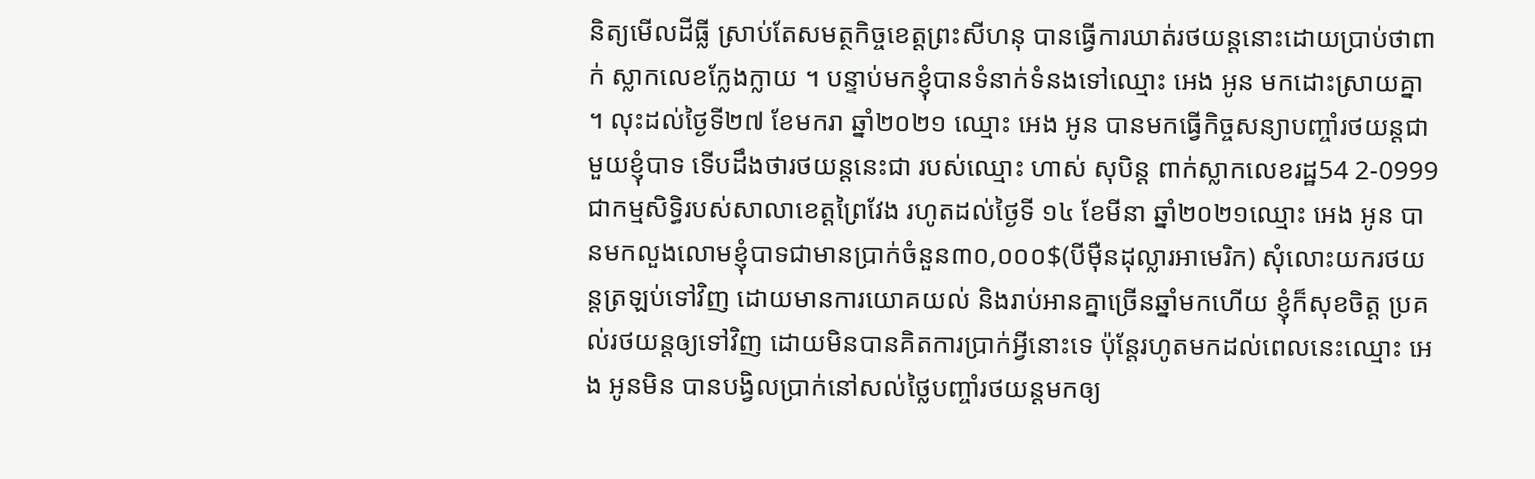និត្យមើលដីធ្លី ស្រាប់តែសមត្ថកិច្ចខេត្តព្រះសីហនុ បានធ្វើការឃាត់រថយន្តនោះដោយប្រាប់ថាពាក់ ស្លាកលេខក្លែងក្លាយ ។ បន្ទាប់មកខ្ញុំបានទំនាក់ទំនងទៅឈ្មោះ អេង អូន មកដោះស្រាយគ្នា ។ លុះដល់ថ្ងៃទី២៧ ខែមករា ឆ្នាំ២០២១ ឈ្មោះ អេង អូន បានមកធ្វើកិច្ចសន្យាបញ្ចាំរថយន្តជាមួយខ្ញុំបាទ ទើបដឹងថារថយន្តនេះជា របស់ឈ្មោះ ហាស់ សុបិន្ត ពាក់ស្លាកលេខរដ្ឋ54 2-0999 ជាកម្មសិទ្ធិរបស់សាលាខេត្តព្រៃវែង រហូតដល់ថ្ងៃទី ១៤ ខែមីនា ឆ្នាំ២០២១ឈ្មោះ អេង អូន បានមកលួងលោមខ្ញុំបាទជាមានប្រាក់ចំនួន៣០,០០០$(បីម៉ឺនដុល្លារអាមេរិក) សុំលោះយករថយន្តត្រឡប់ទៅវិញ ដោយមានការយោគយល់ និងរាប់អានគ្នាច្រើនឆ្នាំមកហើយ ខ្ញុំក៏សុខចិត្ត ប្រគល់រថយន្តឲ្យទៅវិញ ដោយមិនបានគិតការប្រាក់អ្វីនោះទេ ប៉ុន្តែរហូតមកដល់ពេលនេះឈ្មោះ អេង អូនមិន បានបង្វិលប្រាក់នៅសល់ថ្លៃបញ្ចាំរថយន្តមកឲ្យ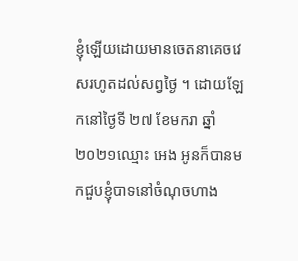ខ្ញុំឡើយដោយមានចេតនាគេចវេសរហូតដល់សព្វថ្ងៃ ។ ដោយឡែកនៅថ្ងៃទី ២៧ ខែមករា ឆ្នាំ២០២១ឈ្មោះ អេង អូនក៏បានមកជួបខ្ញុំបាទនៅចំណុចហាង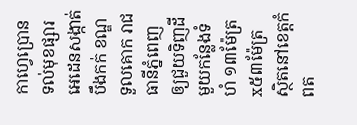កាហ្វេប្រោន ទល់មុខផ្សារអេដេនសង្កាត់បឹងកក់ ខណ្ឌទួលគោក រាជធានីភ្នំពេញ ឲ្យជួយទិញដីមួយកន្លែងទំហំ ១៣ម៉ែត្រ x៥៣ម៉ែត្រ ស្ថិតនៅខេត្តកំពត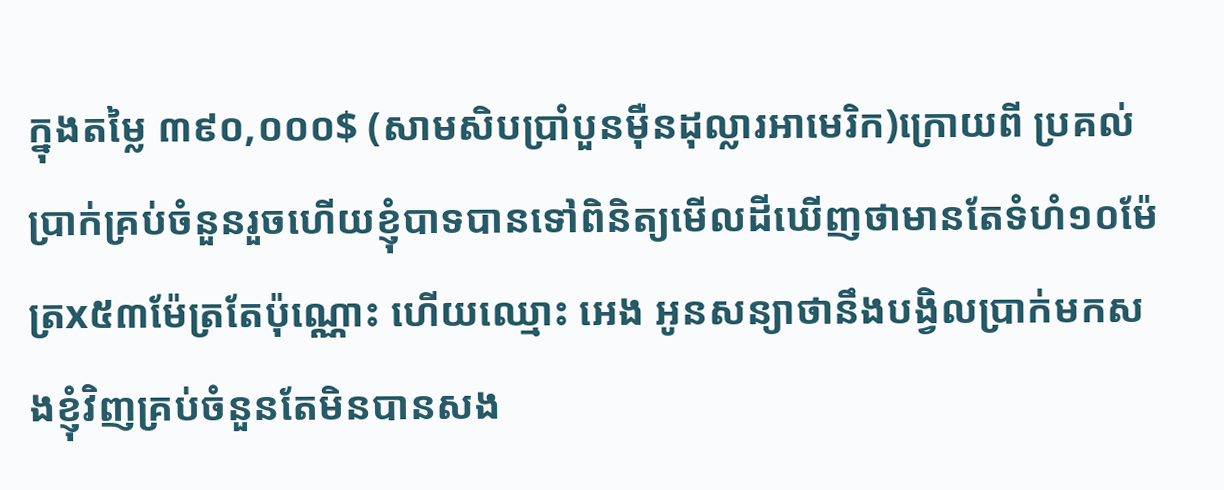ក្នុងតម្លៃ ៣៩០,០០០$ (សាមសិបប្រាំបួនម៉ឺនដុល្លារអាមេរិក)ក្រោយពី ប្រគល់ប្រាក់គ្រប់ចំនួនរួចហើយខ្ញុំបាទបានទៅពិនិត្យមើលដីឃើញថាមានតែទំហំ១០ម៉ែត្រx៥៣ម៉ែត្រតែប៉ុណ្ណោះ ហើយឈ្មោះ អេង អូនសន្យាថានឹងបង្វិលប្រាក់មកសងខ្ញុំវិញគ្រប់ចំនួនតែមិនបានសង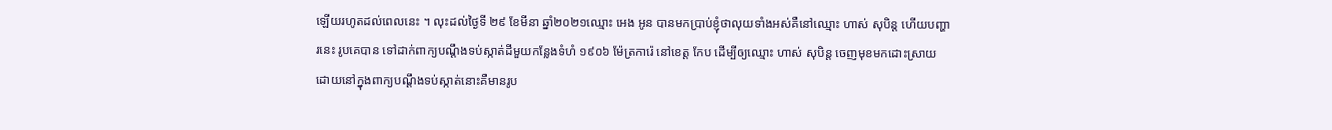ឡើយរហូតដល់ពេលនេះ ។ លុះដល់ថ្ងៃទី ២៩ ខែមីនា ឆ្នាំ២០២១ឈ្មោះ អេង អូន បានមកប្រាប់ខ្ញុំថាលុយទាំងអស់គឺនៅឈ្មោះ ហាស់ សុបិន្ត ហើយបញ្ហារនេះ រូបគេបាន ទៅដាក់ពាក្យបណ្តឹងទប់ស្កាត់ដីមួយកន្លែងទំហំ ១៩០៦ ម៉ែត្រការ៉េ នៅខេត្ត កែប ដើម្បីឲ្យឈ្មោះ ហាស់ សុបិន្ត ចេញមុខមកដោះស្រាយ ដោយនៅក្នុងពាក្យបណ្តឹងទប់ស្កាត់នោះគឺមានរូប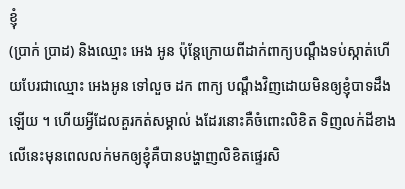ខ្ញុំ
(ប្រាក់ ប្រាដ) និងឈ្មោះ អេង អូន ប៉ុន្តែក្រោយពីដាក់ពាក្យបណ្តឹងទប់ស្កាត់ហើយបែរជាឈ្មោះ អេងអូន ទៅលួច ដក ពាក្យ បណ្តឹងវិញដោយមិនឲ្យខ្ញុំបាទដឹងឡើយ ។ ហើយអ្វីដែលគួរកត់សម្គាល់ ងដែរនោះគឺចំពោះលិខិត ទិញលក់ដីខាងលើនេះមុនពេលលក់មកឲ្យខ្ញុំគឺបានបង្ហាញលិខិតផ្ទេរសិ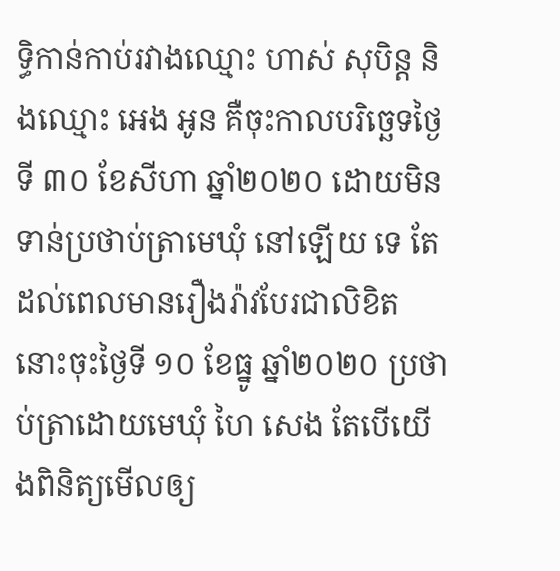ទ្ធិកាន់កាប់រវាងឈ្មោះ ហាស់ សុបិន្ត និងឈ្មោះ អេង អូន គឺចុះកាលបរិច្ឆេទថ្ងៃទី ៣០ ខែសីហា ឆ្នាំ២០២០ ដោយមិនទាន់ប្រថាប់ត្រាមេឃុំ នៅឡើយ ទេ តែដល់ពេលមានរឿងរ៉ាវបែរជាលិខិតនោះចុះថ្ងៃទី ១០ ខែធ្នូ ឆ្នាំ២០២០ ប្រថាប់ត្រាដោយមេឃុំ ហៃ សេង តែបើយើងពិនិត្យមើលឲ្យ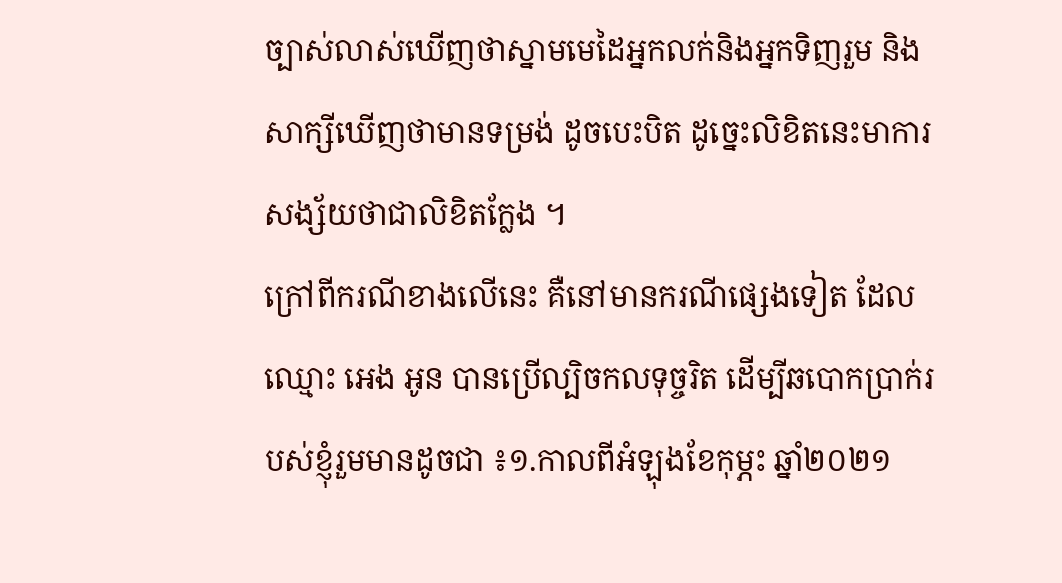ច្បាស់លាស់ឃើញថាស្នាមមេដៃអ្នកលក់និងអ្នកទិញរួម និងសាក្សីឃើញថាមានទម្រង់ ដូចបេះបិត ដូច្នេះលិខិតនេះមាការសង្ស័យថាជាលិខិតក្លែង ។
ក្រៅពីករណីខាងលើនេះ គឺនៅមានករណីផ្សេងទៀត ដែលឈ្មោះ អេង អូន បានប្រើល្បិចកលទុច្ចរិត ដើម្បីឆបោកប្រាក់របស់ខ្ញុំរួមមានដូចជា ៖១.កាលពីអំឡុងខែកុម្ភះ ឆ្នាំ២០២១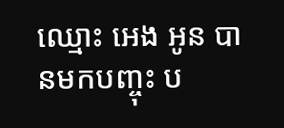ឈ្មោះ អេង អូន បានមកបញ្ចុះ ប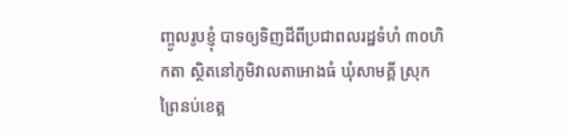ញ្ចូលរូបខ្ញុំ បាទឲ្យទិញដីពីប្រជាពលរដ្ឋទំហំ ៣០ហិកតា ស្ថិតនៅភូមិវាលតាអោងធំ ឃុំសាមគ្គី ស្រុកព្រៃនប់ខេត្ត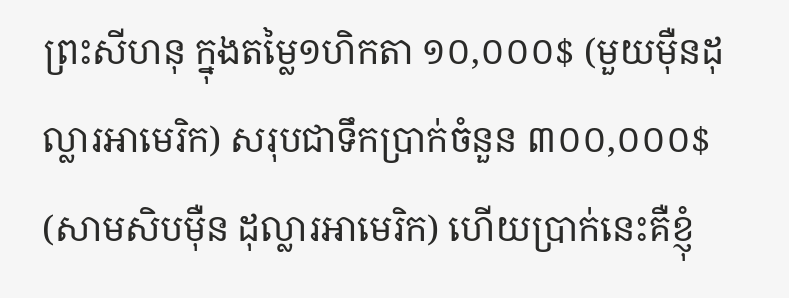ព្រះសីហនុ ក្នុងតម្លៃ១ហិកតា ១០,០០០$ (មួយម៉ឺនដុល្លារអាមេរិក) សរុបជាទឹកប្រាក់ចំនួន ៣០០,០០០$ (សាមសិបម៉ឺន ដុល្លារអាមេរិក) ហើយប្រាក់នេះគឺខ្ញុំ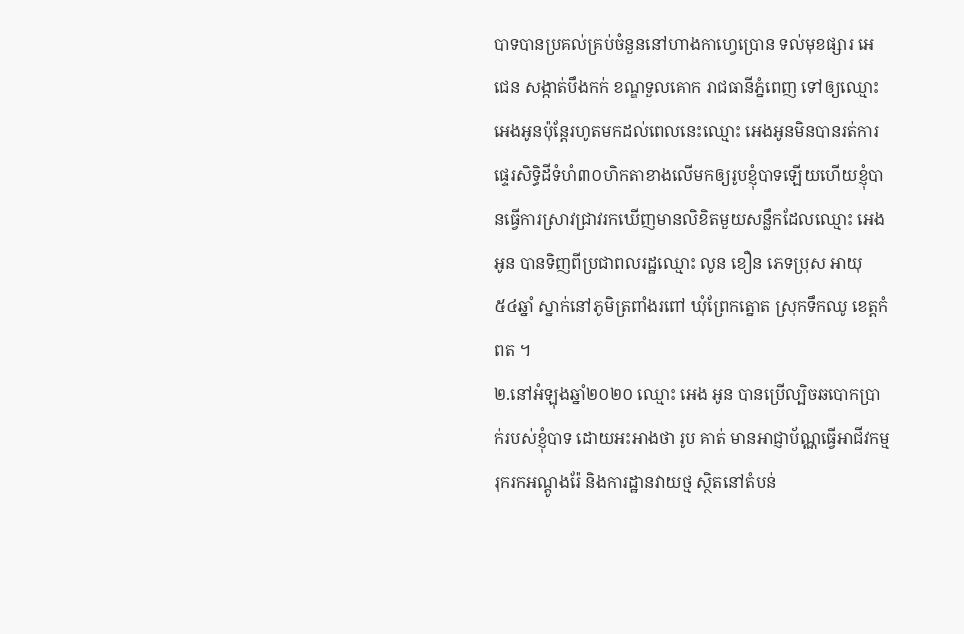បាទបានប្រគល់គ្រប់ចំនួននៅហាងកាហ្វេប្រោន ទល់មុខផ្សារ អេជេន សង្កាត់បឹងកក់ ខណ្ឌទួលគោក រាជធានីភ្នំពេញ ទៅឲ្យឈ្មោះ អេងអូនប៉ុន្តែរហូតមកដល់ពេលនេះឈ្មោះ អេងអូនមិនបានរត់ការផ្ទេរសិទ្ធិដីទំហំ៣០ហិកតាខាងលើមកឲ្យរូបខ្ញុំបាទឡើយហើយខ្ញុំបានធ្វើការស្រាវជ្រាវរកឃើញមានលិខិតមួយសន្លឹកដែលឈ្មោះ អេង អូន បានទិញពីប្រជាពលរដ្ឋឈ្មោះ លូន ខឿន ភេទប្រុស អាយុ ៥៤ឆ្នាំ ស្នាក់នៅភូមិត្រពាំងរពៅ ឃុំព្រែកត្នោត ស្រុកទឹកឈូ ខេត្តកំពត ។
២.នៅអំឡុងឆ្នាំ២០២០ ឈ្មោះ អេង អូន បានប្រើល្បិចឆបោកប្រាក់របស់ខ្ញុំបាទ ដោយអះអាងថា រូប គាត់ មានអាជ្ញាប័ណ្ណធ្វើអាជីវកម្ម រុករកអណ្តូងរ៉ែ និងការដ្ឋានវាយថ្ម ស្ថិតនៅតំបន់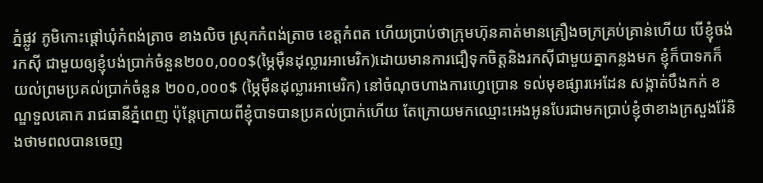ភ្នំផ្លូវ ភូមិកោះផ្តៅឃុំកំពង់ត្រាច ខាងលិច ស្រុកកំពង់ត្រាច ខេត្តកំពត ហើយប្រាប់ថាក្រុមហ៊ុនគាត់មានគ្រឿងចក្រគ្រប់គ្រាន់ហើយ បើខ្ញុំចង់រកស៊ី ជាមួយឲ្យខ្ញុំបង់ប្រាក់ចំនួន២០០,០០០$(ម្ភៃម៉ឺនដុល្លារអាមេរិក)ដោយមានការជឿទុកចិត្តនិងរកស៊ីជាមួយគ្នាកន្លងមក ខ្ញុំក៏បាទកក៏យល់ព្រមប្រគល់ប្រាក់ចំនួន ២០០,០០០$ (ម្ភៃម៉ឺនដុល្លារអាមេរិក) នៅចំណុចហាងការហ្វេប្រោន ទល់មុខផ្សារអេដែន សង្កាត់បឹងកក់ ខណ្ឌទួលគោក រាជធានីភ្នំពេញ ប៉ុន្តែក្រោយពីខ្ញុំបាទបានប្រគល់ប្រាក់ហើយ តែក្រោយមកឈ្មោះអេងអូនបែរជាមកប្រាប់ខ្ញុំថាខាងក្រសួងរ៉ែនិងថាមពលបានចេញ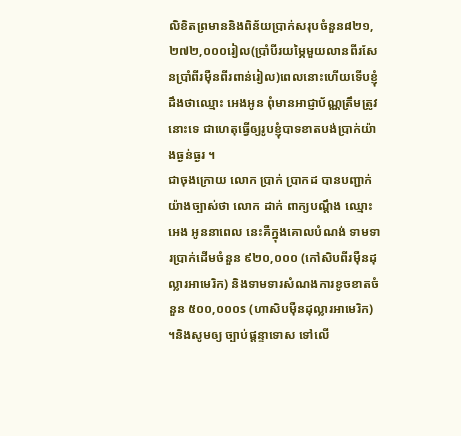លិខិតព្រមាននិងពិន័យប្រាក់សរុបចំនួន៨២១,២៧២,០០០រៀល(ប្រាំបីរយម្ភៃមួយលានពីរសែនប្រាំពីរម៉ឺនពីរពាន់រៀល)ពេលនោះហើយទើបខ្ញុំដឹងថាឈ្មោះ អេងអូន ពុំមានអាជ្ញាប័ណ្ណត្រឹមត្រូវនោះទេ ជាហេតុធ្វើឲ្យរូបខ្ញុំបាទខាតបង់ប្រាក់យ៉ាងធ្ងន់ធ្ងរ ។
ជាចុងក្រោយ លោក ប្រាក់ ប្រាកដ បានបញ្ជាក់ យ៉ាងច្បាស់ថា លោក ដាក់ ពាក្យបណ្តឹង ឈ្មោះ អេង អូននាពេល នេះគឺក្នុងគោលបំណង់ ទាមទារប្រាក់ដើមចំនួន ៩២០,០០០ (កៅសិបពីរម៉ឺនដុល្លារអាមេរិក) និងទាមទារសំណងការខូចខាតចំនួន ៥០០,០០០s (ហាសិបម៉ឺនដុល្លារអាមេរិក) ។និងសូមឲ្យ ច្បាប់ផ្តន្ទាទោស ទៅលើ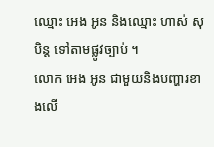ឈ្មោះ អេង អូន និងឈ្មោះ ហាស់ សុបិន្ត ទៅតាមផ្លូវច្បាប់ ។
លោក អេង អូន ជាមួយនិងបញ្ហារខាងលើ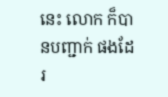នេះ លោក ក៏បានបញ្ជាក់ ផងដែរ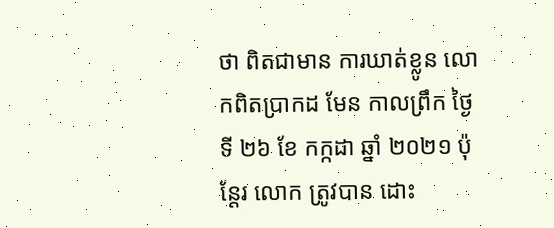ថា ពិតជាមាន ការឃាត់ខ្លូន លោកពិតប្រាកដ មែន កាលព្រឹក ថ្ងៃទី ២៦ ខែ កក្កដា ឆ្នាំ ២០២១ ប៉ុន្តែរ លោក ត្រូវបាន ដោះ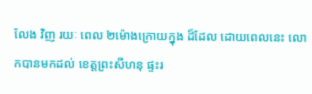លែង វិញ រយៈ ពេល ២ម៉ោងក្រោយក្នុង ដ៏ដែល ដោយពេលនេះ លោកបានមកដល់ ខេត្តព្រះសីហនុ ផ្ទះរ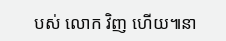បស់ លោក វិញ ហើយ៕នា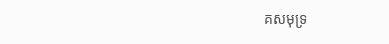គសមុទ្រ